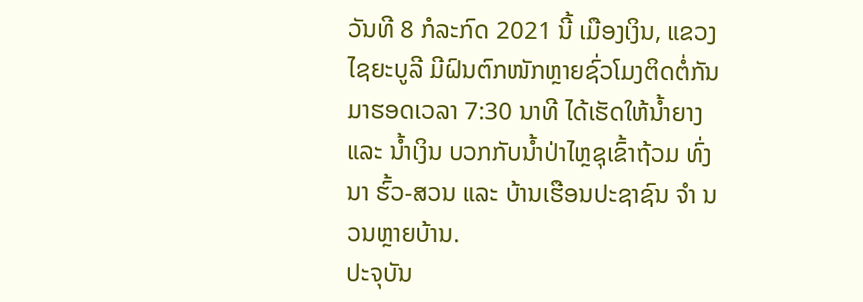ວັນທີ 8 ກໍລະກົດ 2021 ນີ້ ເມືອງເງິນ, ແຂວງໄຊຍະບູລີ ມີຝົນຕົກໜັກຫຼາຍຊົ່ວໂມງຕິດຕໍ່ກັນ ມາຮອດເວລາ 7:30 ນາທີ ໄດ້ເຮັດໃຫ້ນໍ້າຍາງ ແລະ ນໍ້າເງິນ ບວກກັບນໍ້າປ່າໄຫຼຊຸເຂົ້າຖ້ວມ ທົ່ງນາ ຮົ້ວ-ສວນ ແລະ ບ້ານເຮືອນປະຊາຊົນ ຈຳ ນວນຫຼາຍບ້ານ.
ປະຈຸບັນ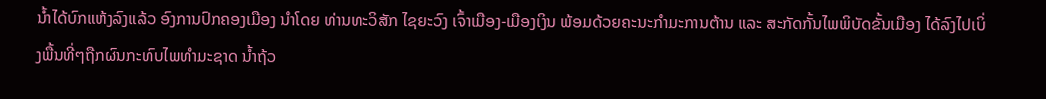ນໍ້າໄດ້ບົກແຫ້ງລົງແລ້ວ ອົງການປົກຄອງເມືອງ ນຳໂດຍ ທ່ານທະວິສັກ ໄຊຍະວົງ ເຈົ້າເມືອງ-ເມືອງເງິນ ພ້ອມດ້ວຍຄະນະກຳມະການຕ້ານ ແລະ ສະກັດກັ້ນໄພພິບັດຂັ້ນເມືອງ ໄດ້ລົງໄປເບິ່ງພື້ນທີ່ໆຖືກຜົນກະທົບໄພທຳມະຊາດ ນໍ້າຖ້ວ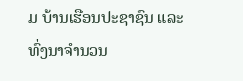ມ ບ້ານເຮືອນປະຊາຊົນ ແລະ ທົ່ງນາຈຳນວນ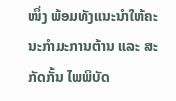ໜຶ່ງ ພ້ອມທັງແນະນຳໃຫ້ຄະນະກຳມະການຕ້ານ ແລະ ສະກັດກັ້ນ ໄພພິບັດ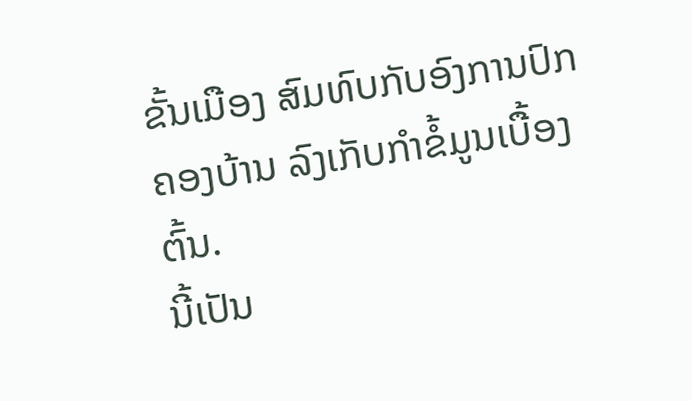ຂັ້ນເມືອງ ສົມທົບກັບອົງການປົກຄອງບ້ານ ລົງເກັບກຳຂໍ້ມູນເບື້ອງຕົ້ນ.
ນີ້ເປັນ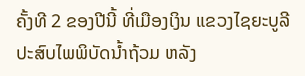ຄັ້ງທີ 2 ຂອງປີນີ້ ທີ່ເມືອງເງິນ ແຂວງໄຊຍະບູລີປະສົບໄພພິບັດນ້ຳຖ້ວມ ຫລັງ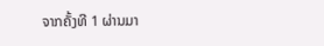ຈາກຄັ້ງທີ 1 ຜ່ານມາ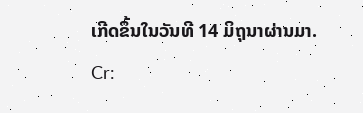ເກີດຂຶ້ນໃນວັນທີ 14 ມິຖຸນາຜ່ານມາ.
Cr: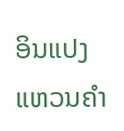ອິນແປງ ແຫວນຄຳ